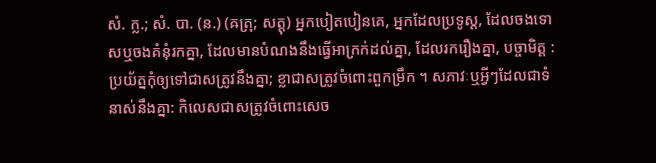សំ. ក្ល.; សំ. បា. (ន.) (ឝត្រុ; សត្តុ) អ្នកបៀតបៀនគេ, អ្នកដែលប្រទូស្ដ, ដែលចងទោសឬចងគំនុំរកគ្នា, ដែលមានបំណងនឹងធ្វើអាក្រក់ដល់គ្នា, ដែលរករឿងគ្នា, បច្ចាមិត្ត : ប្រយ័ត្នកុំឲ្យទៅជាសត្រូវនឹងគ្នា; ខ្លាជាសត្រូវចំពោះពួកម្រឹក ។ សភាវៈឬអ្វីៗដែលជាទំនាស់នឹងគ្នា: កិលេសជាសត្រូវចំពោះសេច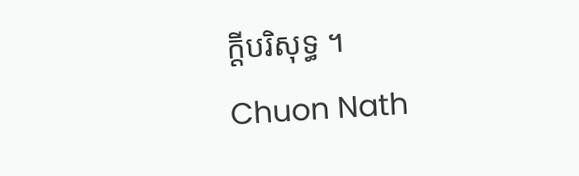ក្ដីបរិសុទ្ធ ។
Chuon Nath